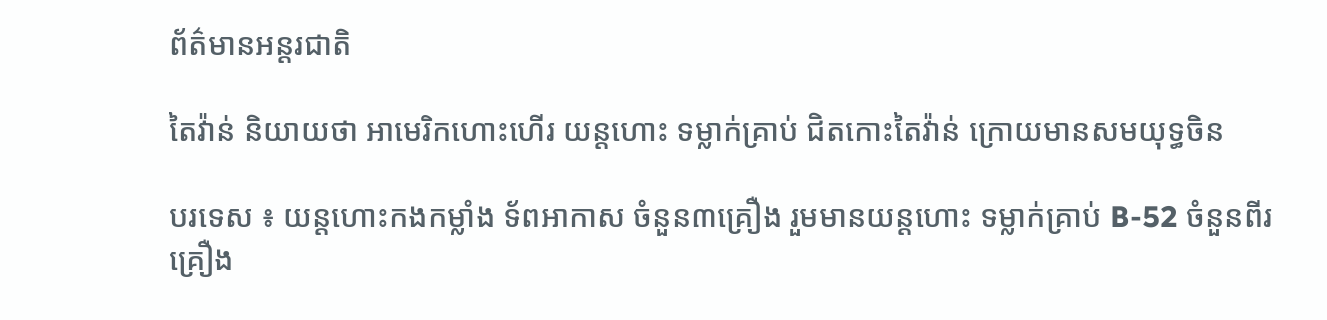ព័ត៌មានអន្តរជាតិ

តៃវ៉ាន់ និយាយថា អាមេរិកហោះហើរ យន្តហោះ ទម្លាក់គ្រាប់ ជិតកោះតៃវ៉ាន់ ក្រោយមានសមយុទ្ធចិន

បរទេស ៖ យន្តហោះកងកម្លាំង ទ័ពអាកាស ចំនួន៣គ្រឿង រួមមានយន្តហោះ ទម្លាក់គ្រាប់ B-52 ចំនួនពីរគ្រឿង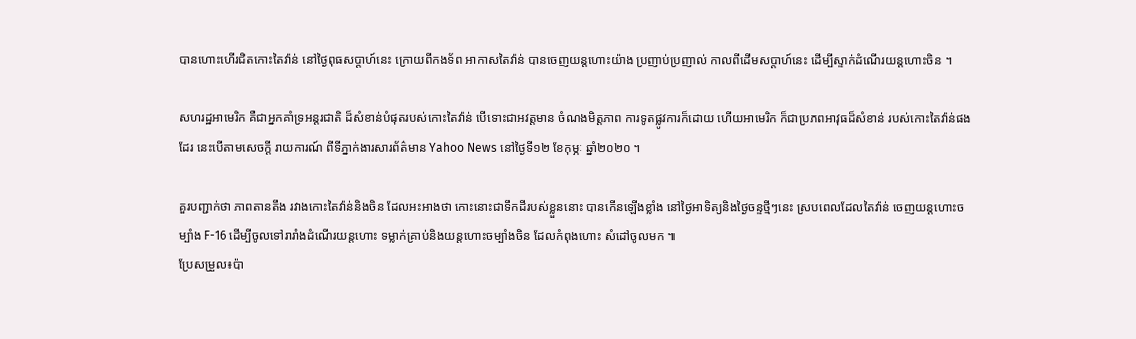បានហោះហើរជិតកោះតៃវ៉ាន់ នៅថ្ងៃពុធសប្ដាហ៍នេះ ក្រោយពីកងទ័ព អាកាសតៃវ៉ាន់ បានចេញយន្តហោះយ៉ាង ប្រញាប់ប្រញាល់ កាលពីដើមសប្ដាហ៍នេះ ដើម្បីស្ទាក់ដំណើរយន្តហោះចិន ។

សហរដ្ឋអាមេរិក គឺជាអ្នកគាំទ្រអន្តរជាតិ ដ៏សំខាន់បំផុតរបស់កោះតៃវ៉ាន់ បើទោះជាអវត្តមាន ចំណងមិត្តភាព ការទូតផ្លូវការក៏ដោយ ហើយអាមេរិក ក៏ជាប្រភពអាវុធដ៏សំខាន់ របស់កោះតៃវ៉ាន់ផងដែរ នេះបើតាមសេចក្តី រាយការណ៍ ពីទីភ្នាក់ងារសារព័ត៌មាន Yahoo News នៅថ្ងៃទី១២ ខែកុម្ភៈ ឆ្នាំ២០២០ ។

គួរបញ្ជាក់ថា ភាពតានតឹង រវាងកោះតៃវ៉ាន់និងចិន ដែលអះអាងថា កោះនោះជាទឹកដីរបស់ខ្លួននោះ បានកើនឡើងខ្លាំង នៅថ្ងៃអាទិត្យនិងថ្ងៃចន្ទថ្មីៗនេះ ស្របពេលដែលតៃវ៉ាន់ ចេញយន្តហោះចម្បាំង F-16 ដើម្បីចូលទៅរារាំងដំណើរយន្តហោះ ទម្លាក់គ្រាប់និងយន្តហោះចម្បាំងចិន ដែលកំពុងហោះ សំដៅចូលមក ៕
ប្រែសម្រួល៖ប៉ា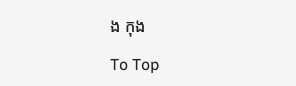ង កុង

To Top